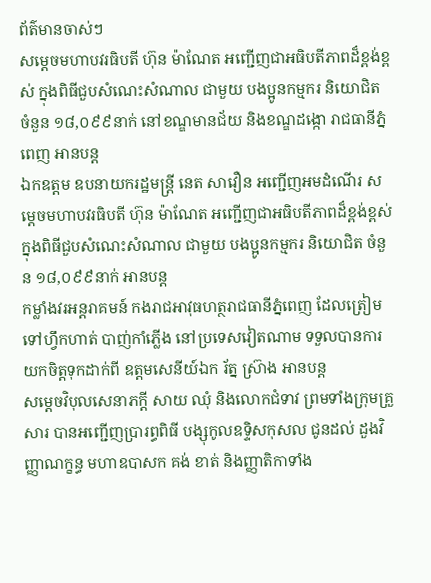ព័ត៌មានចាស់ៗ
សម្ដេចមហាបវរធិបតី ហ៊ុន ម៉ាណែត អញ្ជើញជាអធិបតីភាពដ៏ខ្ពង់ខ្ពស់ ក្នុងពិធីជួបសំណេះសំណាល ជាមួយ បងប្អូនកម្មករ និយោជិត ចំនួន ១៨,០៩៩នាក់ នៅខណ្ឌមានជ័យ និងខណ្ឌដង្កោ រាជធានីភ្នំពេញ អានបន្ត
ឯកឧត្តម ឧបនាយករដ្ឋមន្រ្តី នេត សាវឿន អញ្ជើញអមដំណើរ សម្តេចមហាបវរធិបតី ហ៊ុន ម៉ាណែត អញ្ជើញជាអធិបតីភាពដ៏ខ្ពង់ខ្ពស់ ក្នុងពិធីជួបសំណេះសំណាល ជាមួយ បងប្អូនកម្មករ និយោជិត ចំនួន ១៨,០៩៩នាក់ អានបន្ត
កម្លាំងវរអន្តរាគមន៍ កងរាជអាវុធហត្ថរាជធានីភ្នំពេញ ដែលត្រៀមទៅហ្វឹកហាត់ បាញ់កាំភ្លើង នៅប្រទេសវៀតណាម ទទួលបានការ យកចិត្តទុកដាក់ពី ឧត្តមសេនីយ៍ឯក រ័ត្ន ស្រ៊ាង អានបន្ត
សម្តេចវិបុលសេនាភក្តី សាយ ឈុំ និងលោកជំទាវ ព្រមទាំងក្រុមគ្រួសារ បានអញ្ជើញប្រារព្ធពិធី បង្សុកូលឧទ្ទិសកុសល ជូនដល់ ដួងវិញ្ញាណក្ខន្ធ មហាឧបាសក គង់ ខាត់ និងញ្ញាតិកាទាំង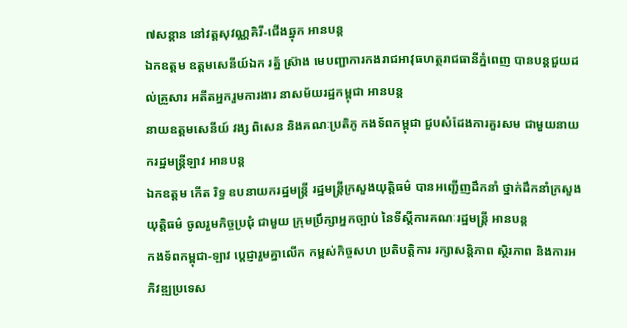៧សន្តាន នៅវត្តសុវណ្ណគិរី-ជើងឆ្នុក អានបន្ត
ឯកឧត្តម ឧត្តមសេនីយ៍ឯក រត្ន័ ស៊្រាង មេបញ្ជាការកងរាជអាវុធហត្ថរាជធានីភ្នំពេញ បានបន្តជួយដល់គ្រួសារ អតីតអ្នករួមការងារ នាសម័យរដ្ឋកម្ពុជា អានបន្ត
នាយឧត្តមសេនីយ៍ វង្ស ពិសេន និងគណៈប្រតិភូ កងទ័ពកម្ពុជា ជួបសំដែងការគួរសម ជាមួយនាយករដ្ឋមន្ត្រីឡាវ អានបន្ត
ឯកឧត្តម កើត រិទ្ធ ឧបនាយករដ្ឋមន្ត្រី រដ្ឋមន្ត្រីក្រសួងយុត្តិធម៌ បានអញ្ជើញដឹកនាំ ថ្នាក់ដឹកនាំក្រសួងយុត្តិធម៌ ចូលរួមកិច្ចប្រជុំ ជាមួយ ក្រុមប្រឹក្សាអ្នកច្បាប់ នៃទីស្តីការគណៈរដ្ឋមន្ត្រី អានបន្ត
កងទ័ពកម្ពុជា-ឡាវ ប្តេជ្ញារួមគ្នាលើក កម្ពស់កិច្ចសហ ប្រតិបត្តិការ រក្សាសន្តិភាព ស្ថិរភាព និងការអភិវឌ្ឍប្រទេស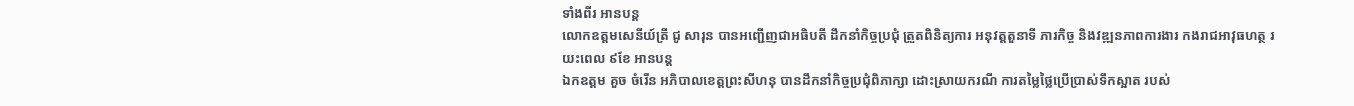ទាំងពីរ អានបន្ត
លោកឧត្តមសេនីយ៍ត្រី ជូ សារុន បានអញ្ជើញជាអធិបតី ដឹកនាំកិច្ចប្រជុំ ត្រួតពិនិត្យការ អនុវត្តតួនាទី ភារកិច្ច និងវឌ្ឍនភាពការងារ កងរាជអាវុធហត្ថ រយះពេល ៩ខែ អានបន្ត
ឯកឧត្តម គួច ចំរើន អភិបាលខេត្តព្រះសីហនុ បានដឹកនាំកិច្ចប្រជុំពិភាក្សា ដោះស្រាយករណី ការតម្លៃថ្លៃប្រើប្រាស់ទឹកស្អាត របស់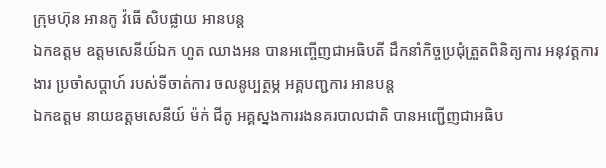ក្រុមហ៊ុន អានកូ វ៉ធើ សិបផ្លាយ អានបន្ត
ឯកឧត្តម ឧត្ដមសេនីយ៍ឯក ហួត ឈាងអន បានអញ្ចើញជាអធិបតី ដឹកនាំកិច្ចប្រជុំត្រួតពិនិត្យការ អនុវត្តការងារ ប្រចាំសប្ដាហ៍ របស់ទីចាត់ការ ចលនូប្បត្ថម្ភ អគ្គបញ្ជការ អានបន្ត
ឯកឧត្ដម នាយឧត្ដមសេនីយ៍ ម៉ក់ ជីតូ អគ្គស្នងការរងនគរបាលជាតិ បានអញ្ជើញជាអធិប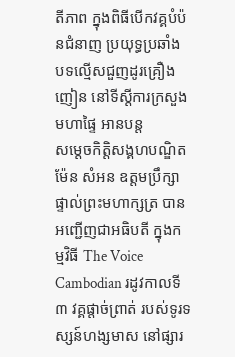តីភាព ក្នុងពិធីបើកវគ្គបំប៉នជំនាញ ប្រយុទ្ធប្រឆាំង បទល្មើសជួញដូរគ្រឿងញៀន នៅទីស្តីការក្រសួងមហាផ្ទៃ អានបន្ត
សម្តេចកិត្តិសង្គហបណ្ឌិត ម៉ែន សំអន ឧត្តមប្រឹក្សាផ្ទាល់ព្រះមហាក្សត្រ បានអញ្ជើញជាអធិបតី ក្នុងកម្មវិធី The Voice Cambodian រដូវកាលទី៣ វគ្គផ្តាច់ព្រាត់ របស់ទូរទស្សន៍ហង្សមាស នៅផ្សារ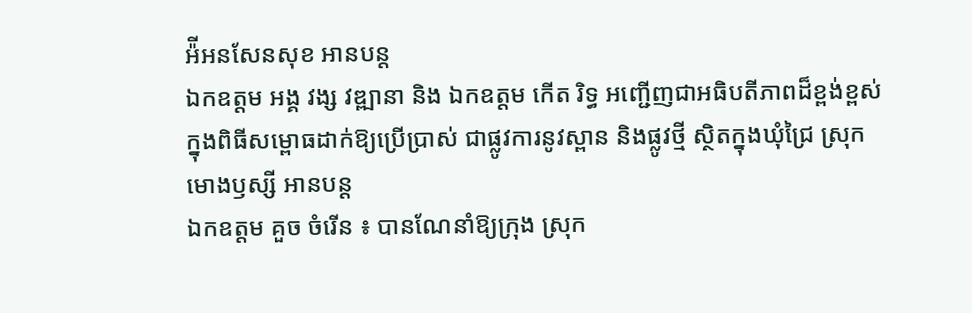អ៉ីអនសែនសុខ អានបន្ត
ឯកឧត្តម អង្គ វង្ស វឌ្ឍានា និង ឯកឧត្តម កើត រិទ្ធ អញ្ជើញជាអធិបតីភាពដ៏ខ្ពង់ខ្ពស់ ក្នុងពិធីសម្ពោធដាក់ឱ្យប្រើប្រាស់ ជាផ្លូវការនូវស្ពាន និងផ្លូវថ្មី ស្ថិតក្នុងឃុំជ្រៃ ស្រុកមោងឫស្សី អានបន្ត
ឯកឧត្តម គួច ចំរើន ៖ បានណែនាំឱ្យក្រុង ស្រុក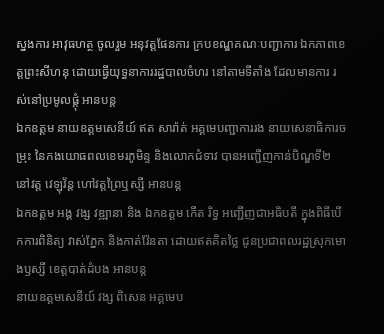ស្នងការ អាវុធហត្ថ ចូលរួម អនុវត្តផែនការ ក្របខណ្ឌគណៈបញ្ជាការ ឯកភាពខេត្តព្រះសីហនុ ដោយធ្វើយុទ្ធនាការរដ្ឋបាលចំហរ នៅតាមទីតាំង ដែលមានការ រស់នៅប្រមូលផ្តុំ អានបន្ត
ឯកឧត្តម នាយឧត្តមសេនីយ៍ ឥត សារ៉ាត់ អគ្គមេបញ្ជាការរង នាយសេនាធិការចម្រុះ នៃកងយោធពលខេមរភូមិន្ទ និងលោកជំទាវ បានអញ្ជើញកាន់បិណ្ឌទី២ នៅវត្ត វេឡុវ័ន្ត ហៅវត្តព្រៃឬស្សី អានបន្ត
ឯកឧត្តម អង្គ វង្ស វឌ្ឍានា និង ឯកឧត្តម កើត រិទ្ធ អញ្ជើញជាអធិបតី ក្នុងពិធីបើកការពិនិត្យ វាស់ភ្នែក និងកាត់វ៉ែនតា ដោយឥតគិតថ្លៃ ជូនប្រជាពលរដ្ឋស្រុកមោងឫស្សី ខេត្តបាត់ដំបង អានបន្ត
នាយឧត្តមសេនីយ៍ វង្ស ពិសេន អគ្គមេប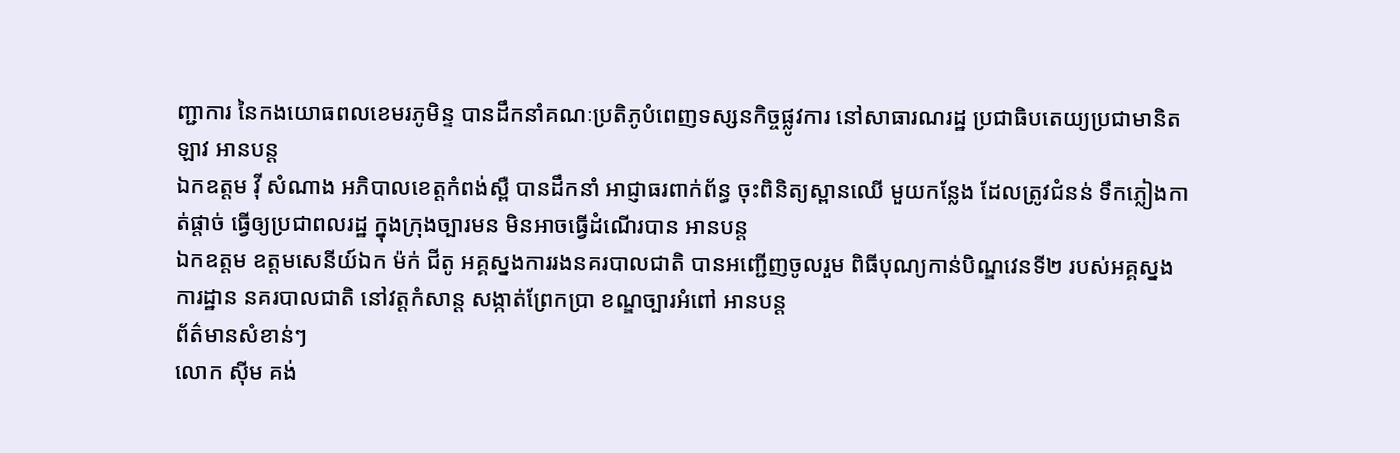ញ្ជាការ នៃកងយោធពលខេមរភូមិន្ទ បានដឹកនាំគណៈប្រតិភូបំពេញទស្សនកិច្ចផ្លូវការ នៅសាធារណរដ្ឋ ប្រជាធិបតេយ្យប្រជាមានិតឡាវ អានបន្ត
ឯកឧត្តម វ៉ី សំណាង អភិបាលខេត្តកំពង់ស្ពឺ បានដឹកនាំ អាជ្ញាធរពាក់ព័ន្ធ ចុះពិនិត្យស្ពានឈើ មួយកន្លែង ដែលត្រូវជំនន់ ទឹកភ្លៀងកាត់ផ្ដាច់ ធ្វើឲ្យប្រជាពលរដ្ឋ ក្នុងក្រុងច្បារមន មិនអាចធ្វើដំណើរបាន អានបន្ត
ឯកឧត្តម ឧត្តមសេនីយ៍ឯក ម៉ក់ ជីតូ អគ្គស្នងការរងនគរបាលជាតិ បានអញ្ជេីញចូលរួម ពិធីបុណ្យកាន់បិណ្ឌវេនទី២ របស់អគ្គស្នងការដ្ឋាន នគរបាលជាតិ នៅវត្តកំសាន្ត សង្កាត់ព្រែកប្រា ខណ្ឌច្បារអំពៅ អានបន្ត
ព័ត៌មានសំខាន់ៗ
លោក ស៊ីម គង់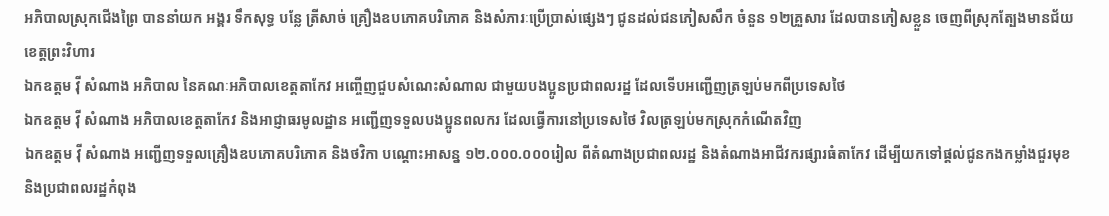អភិបាលស្រុកជើងព្រៃ បាននាំយក អង្គរ ទឹកសុទ្ធ បន្លែ ត្រីសាច់ គ្រឿងឧបភោគបរិភោគ និងសំភារៈប្រើប្រាស់ផ្សេងៗ ជូនដល់ជនភៀសសឹក ចំនួន ១២គ្រួសារ ដែលបានភៀសខ្លួន ចេញពីស្រុកត្បែងមានជ័យ ខេត្តព្រះវិហារ
ឯកឧត្តម វ៉ី សំណាង អភិបាល នៃគណៈអភិបាលខេត្តតាកែវ អញ្ចើញជួបសំណេះសំណាល ជាមួយបងប្អូនប្រជាពលរដ្ឋ ដែលទើបអញ្ជើញត្រឡប់មកពីប្រទេសថៃ
ឯកឧត្តម វ៉ី សំណាង អភិបាលខេត្តតាកែវ និងអាជ្ញាធរមូលដ្ឋាន អញ្ជើញទទួលបងប្អូនពលករ ដែលធ្វើការនៅប្រទេសថៃ វិលត្រឡប់មកស្រុកកំណើតវិញ
ឯកឧត្តម វ៉ី សំណាង អញ្ជើញទទួលគ្រឿងឧបភោគបរិភោគ និងថវិកា បណ្ដោះអាសន្ន ១២.០០០.០០០រៀល ពីតំណាងប្រជាពលរដ្ឋ និងតំណាងអាជីវករផ្សារធំតាកែវ ដើម្បីយកទៅផ្ដល់ជូនកងកម្លាំងជួរមុខ និងប្រជាពលរដ្ឋកំពុង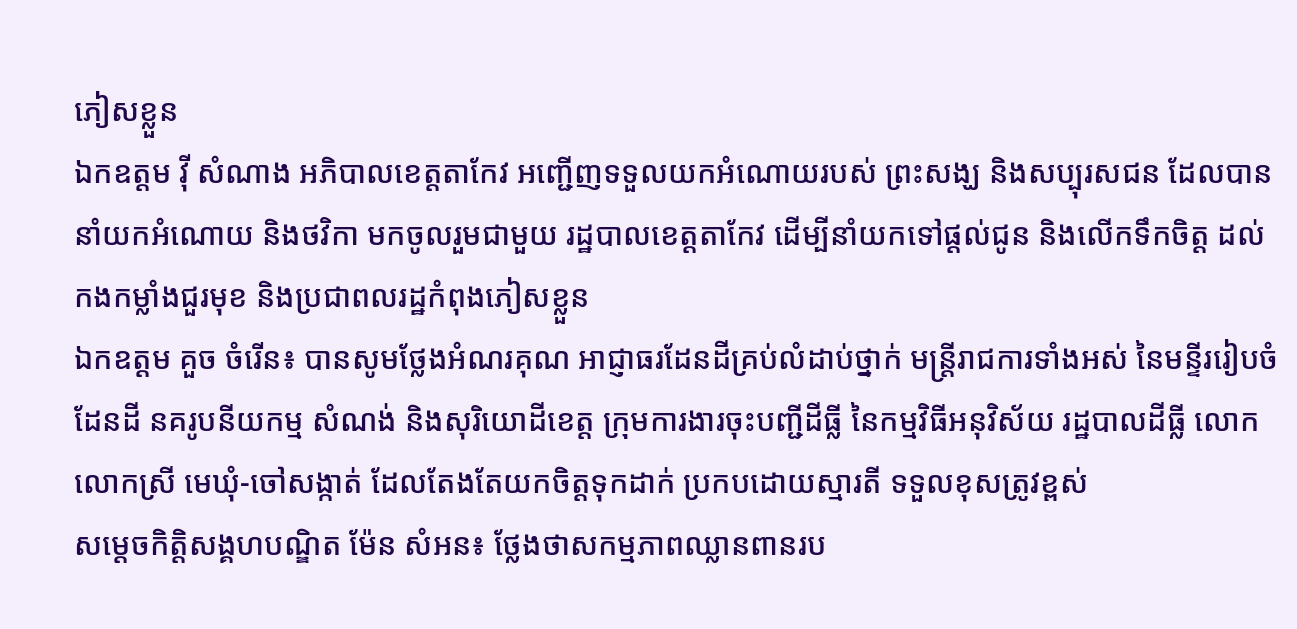ភៀសខ្លួន
ឯកឧត្តម វ៉ី សំណាង អភិបាលខេត្តតាកែវ អញ្ជើញទទួលយកអំណោយរបស់ ព្រះសង្ឃ និងសប្បុរសជន ដែលបាននាំយកអំណោយ និងថវិកា មកចូលរួមជាមួយ រដ្ឋបាលខេត្តតាកែវ ដើម្បីនាំយកទៅផ្ដល់ជូន និងលើកទឹកចិត្ត ដល់កងកម្លាំងជួរមុខ និងប្រជាពលរដ្ឋកំពុងភៀសខ្លួន
ឯកឧត្ដម គួច ចំរើន៖ បានសូមថ្លែងអំណរគុណ អាជ្ញាធរដែនដីគ្រប់លំដាប់ថ្នាក់ មន្ត្រីរាជការទាំងអស់ នៃមន្ទីររៀបចំដែនដី នគរូបនីយកម្ម សំណង់ និងសុរិយោដីខេត្ត ក្រុមការងារចុះបញ្ជីដីធ្លី នៃកម្មវិធីអនុវិស័យ រដ្ឋបាលដីធ្លី លោក លោកស្រី មេឃុំ-ចៅសង្កាត់ ដែលតែងតែយកចិត្តទុកដាក់ ប្រកបដោយស្មារតី ទទួលខុសត្រូវខ្ពស់
សម្តេចកិត្តិសង្គហបណ្ឌិត ម៉ែន សំអន៖ ថ្លែងថាសកម្មភាពឈ្លានពានរប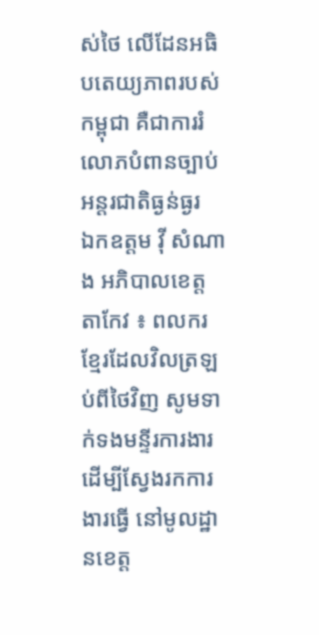ស់ថៃ លើដែនអធិបតេយ្យភាពរបស់កម្ពុជា គឺជាការរំលោភបំពានច្បាប់អន្តរជាតិធ្ងន់ធ្ងរ
ឯកឧត្តម វ៉ី សំណាង អភិបាលខេត្តតាកែវ ៖ ពលករខ្មែរដែលវិលត្រឡប់ពីថៃវិញ សូមទាក់ទងមន្ទីរការងារ ដើម្បីស្វែងរកការងារធ្វើ នៅមូលដ្ឋានខេត្ត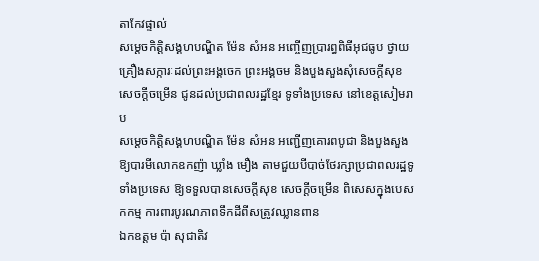តាកែវផ្ទាល់
សម្តេចកិត្តិសង្គហបណ្ឌិត ម៉ែន សំអន អញ្ចើញប្រារព្ធពិធីអុជធូប ថ្វាយគ្រឿងសក្ការៈដល់ព្រះអង្គចេក ព្រះអង្គចម និងបួងសួងសុំសេចក្ដីសុខសេចក្ដីចម្រើន ជូនដល់ប្រជាពលរដ្ឋខ្មែរ ទូទាំងប្រទេស នៅខេត្តសៀមរាប
សម្តេចកិត្តិសង្គហបណ្ឌិត ម៉ែន សំអន អញ្ជើញគោរពបូជា និងបួងសួងឱ្យបារមីលោកឧកញ៉ា ឃ្លាំង មឿង តាមជួយបីបាច់ថែរក្សាប្រជាពលរដ្ឋទូទាំងប្រទេស ឱ្យទទួលបានសេចក្តីសុខ សេចក្តីចម្រើន ពិសេសក្នុងបេសកកម្ម ការពារបូរណភាពទឹកដីពីសត្រូវឈ្លានពាន
ឯកឧត្តម ប៉ា សុជាតិវ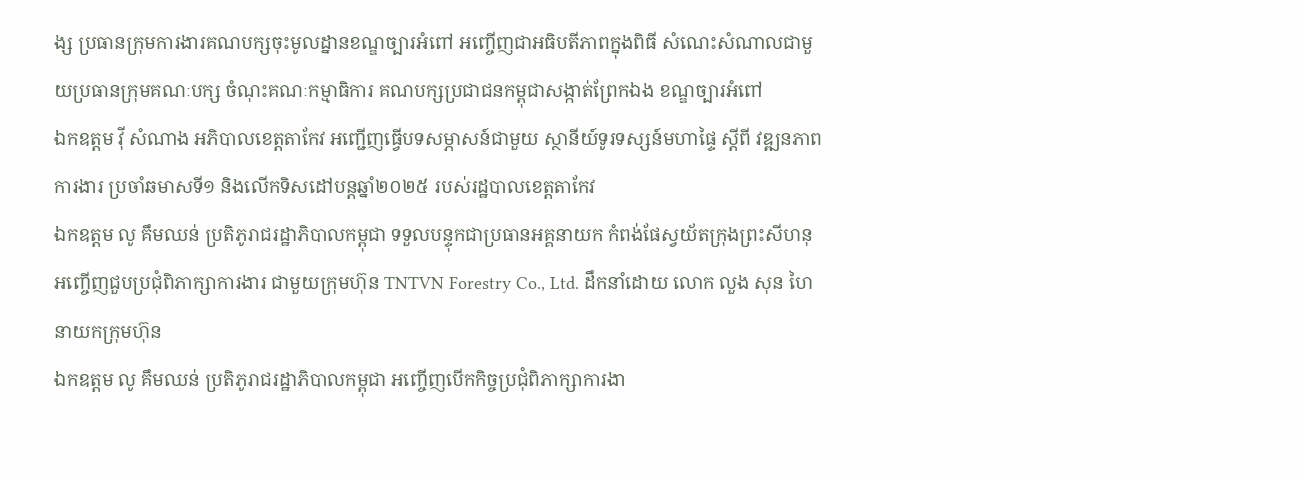ង្ស ប្រធានក្រុមការងារគណបក្សចុះមូលដ្នានខណ្ឌច្បារអំពៅ អញ្ចើញជាអធិបតីភាពក្នុងពិធី សំណេះសំណាលជាមួយប្រធានក្រុមគណៈបក្ស ចំណុះគណៈកម្មាធិការ គណបក្សប្រជាជនកម្ពុជាសង្កាត់ព្រែកឯង ខណ្ឌច្បារអំពៅ
ឯកឧត្តម វ៉ី សំណាង អភិបាលខេត្តតាកែវ អញ្ជើញធ្វើបទសម្ភាសន៍ជាមួយ ស្ថានីយ៍ទូរទស្សន៍មហាផ្ទៃ ស្ដីពី វឌ្ឍនភាពការងារ ប្រចាំឆមាសទី១ និងលើកទិសដៅបន្ដឆ្នាំ២០២៥ របស់រដ្ឋបាលខេត្តតាកែវ
ឯកឧត្តម លូ គឹមឈន់ ប្រតិភូរាជរដ្ឋាភិបាលកម្ពុជា ទទួលបន្ទុកជាប្រធានអគ្គនាយក កំពង់ផែស្វយ័តក្រុងព្រះសីហនុ អញ្ចើញជួបប្រជុំពិភាក្សាការងារ ជាមួយក្រុមហ៊ុន TNTVN Forestry Co., Ltd. ដឹកនាំដោយ លោក លួង សុន ហៃ នាយកក្រុមហ៊ុន
ឯកឧត្តម លូ គឹមឈន់ ប្រតិភូរាជរដ្ឋាភិបាលកម្ពុជា អញ្ចើញបើកកិច្ចប្រជុំពិភាក្សាការងា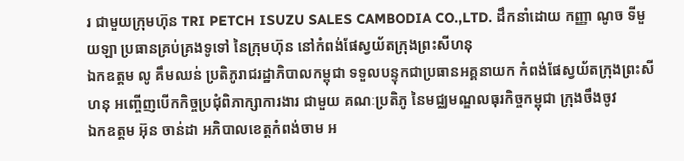រ ជាមួយក្រុមហ៊ុន TRI PETCH ISUZU SALES CAMBODIA CO.,LTD. ដឹកនាំដោយ កញ្ញា ណូច ទីមួយឡា ប្រធានគ្រប់គ្រងទូទៅ នៃក្រុមហ៊ុន នៅកំពង់ផែស្វយ័តក្រុងព្រះសីហនុ
ឯកឧត្តម លូ គឹមឈន់ ប្រតិភូរាជរដ្ឋាភិបាលកម្ពុជា ទទួលបន្ទុកជាប្រធានអគ្គនាយក កំពង់ផែស្វយ័តក្រុងព្រះសីហនុ អញ្ចើញបើកកិច្ចប្រជុំពិភាក្សាការងារ ជាមួយ គណៈប្រតិភូ នៃមជ្ឈមណ្ឌលធុរកិច្ចកម្ពុជា ក្រុងចឹងចូវ
ឯកឧត្តម អ៊ុន ចាន់ដា អភិបាលខេត្តកំពង់ចាម អ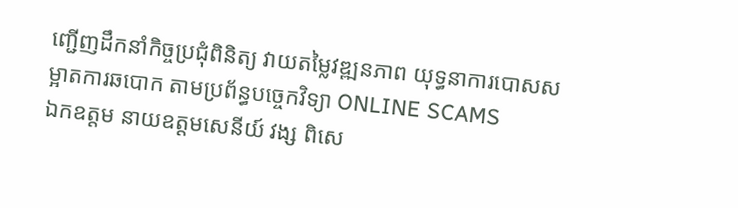ញ្ជើញដឹកនាំកិច្ចប្រជុំពិនិត្យ វាយតម្លៃវឌ្ឍនភាព យុទ្ធនាការបោសសម្អាតការឆបោក តាមប្រព័ន្ធបច្ចេកវិទ្យា ONLINE SCAMS
ឯកឧត្តម នាយឧត្តមសេនីយ៍ វង្ស ពិសេ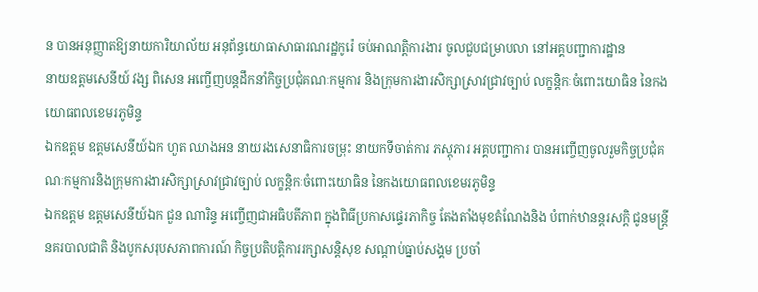ន បានអនុញ្ញាតឱ្យនាយការិយាល័យ អនុព័ន្ធយោធាសាធារណរដ្ឋកូរ៉េ ចប់អាណត្តិការងារ ចូលជួបជម្រាបលា នៅអគ្គបញ្ជាការដ្ឋាន
នាយឧត្តមសេនីយ៍ វង្ស ពិសេន អញ្ចើញបន្តដឹកនាំកិច្ចប្រជុំគណៈកម្មការ និងក្រុមការងារសិក្សាស្រាវជ្រាវច្បាប់ លក្ខន្តិកៈចំពោះយោធិន នៃកងយោធពលខេមរភូមិន្ទ
ឯកឧត្តម ឧត្តមសេនីយ៍ឯក ហួត ឈាងអន នាយរងសេនាធិការចម្រុះ នាយកទីចាត់ការ ភស្តុភារ អគ្គបញ្ជាការ បានអញ្ចើញចូលរួមកិច្ចប្រជុំគណៈកម្មការនិងក្រុមការងារសិក្សាស្រាវជ្រាវច្បាប់ លក្ខន្តិកៈចំពោះយោធិន នៃកងយោធពលខេមរភូមិន្ទ
ឯកឧត្តម ឧត្តមសេនីយ៍ឯក ជួន ណារិន្ទ អញ្ចើញជាអធិបតីភាព ក្នុងពិធីប្រកាសផ្ទេរភាកិច្ច តែងតាំងមុខតំណែងនិង បំពាក់ឋានន្តរសក្តិ ជូនមន្រ្តីនគរបាលជាតិ និងបូកសរុបសភាពការណ៍ កិច្ចប្រតិបត្តិការរក្សាសន្តិសុខ សណ្តាប់ធ្នាប់សង្គម ប្រចាំ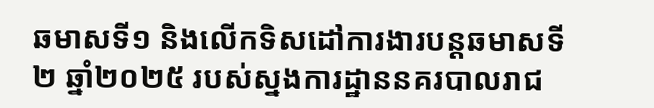ឆមាសទី១ និងលើកទិសដៅការងារបន្តឆមាសទី២ ឆ្នាំ២០២៥ របស់ស្នងការដ្ឋាននគរបាលរាជ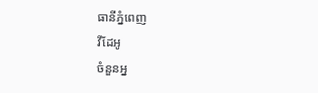ធានីភ្នំពេញ
វីដែអូ
ចំនួនអ្ន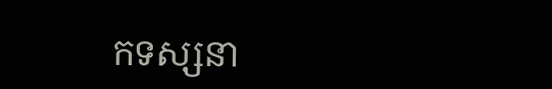កទស្សនា